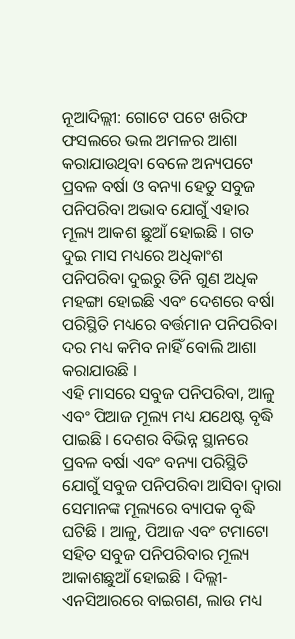ନୂଆଦିଲ୍ଲୀ: ଗୋଟେ ପଟେ ଖରିଫ ଫସଲରେ ଭଲ ଅମଳର ଆଶା କରାଯାଉଥିବା ବେଳେ ଅନ୍ୟପଟେ ପ୍ରବଳ ବର୍ଷା ଓ ବନ୍ୟା ହେତୁ ସବୁଜ ପନିପରିବା ଅଭାବ ଯୋଗୁଁ ଏହାର ମୂଲ୍ୟ ଆକଶ ଛୁଆଁ ହୋଇଛି । ଗତ ଦୁଇ ମାସ ମଧ୍ୟରେ ଅଧିକାଂଶ ପନିପରିବା ଦୁଇରୁ ତିନି ଗୁଣ ଅଧିକ ମହଙ୍ଗା ହୋଇଛି ଏବଂ ଦେଶରେ ବର୍ଷା ପରିସ୍ଥିତି ମଧ୍ୟରେ ବର୍ତ୍ତମାନ ପନିପରିବା ଦର ମଧ୍ୟ କମିବ ନାହିଁ ବୋଲି ଆଶା କରାଯାଉଛି ।
ଏହି ମାସରେ ସବୁଜ ପନିପରିବା, ଆଳୁ ଏବଂ ପିଆଜ ମୂଲ୍ୟ ମଧ୍ୟ ଯଥେଷ୍ଟ ବୃଦ୍ଧି ପାଇଛି । ଦେଶର ବିଭିନ୍ନ ସ୍ଥାନରେ ପ୍ରବଳ ବର୍ଷା ଏବଂ ବନ୍ୟା ପରିସ୍ଥିତି ଯୋଗୁଁ ସବୁଜ ପନିପରିବା ଆସିବା ଦ୍ୱାରା ସେମାନଙ୍କ ମୂଲ୍ୟରେ ବ୍ୟାପକ ବୃଦ୍ଧି ଘଟିଛି । ଆଳୁ, ପିଆଜ ଏବଂ ଟମାଟୋ ସହିତ ସବୁଜ ପନିପରିବାର ମୂଲ୍ୟ ଆକାଶଛୁଆଁ ହୋଇଛି । ଦିଲ୍ଲୀ-ଏନସିଆରରେ ବାଇଗଣ, ଲାଉ ମଧ୍ୟ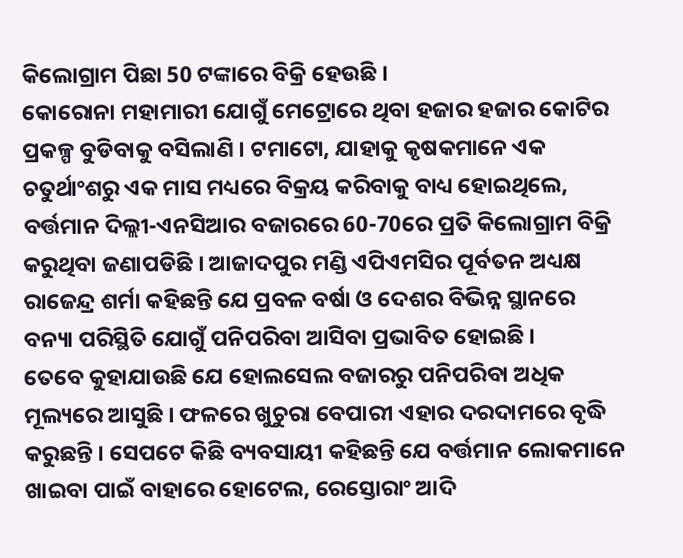କିଲୋଗ୍ରାମ ପିଛା 50 ଟଙ୍କାରେ ବିକ୍ରି ହେଉଛି ।
କୋରୋନା ମହାମାରୀ ଯୋଗୁଁ ମେଟ୍ରୋରେ ଥିବା ହଜାର ହଜାର କୋଟିର ପ୍ରକଳ୍ପ ବୁଡିବାକୁ ବସିଲାଣି । ଟମାଟୋ, ଯାହାକୁ କୃଷକମାନେ ଏକ ଚତୁର୍ଥାଂଶରୁ ଏକ ମାସ ମଧ୍ୟରେ ବିକ୍ରୟ କରିବାକୁ ବାଧ୍ୟ ହୋଇଥିଲେ, ବର୍ତ୍ତମାନ ଦିଲ୍ଲୀ-ଏନସିଆର ବଜାରରେ 60-70ରେ ପ୍ରତି କିଲୋଗ୍ରାମ ବିକ୍ରି କରୁଥିବା ଜଣାପଡିଛି । ଆଜାଦପୁର ମଣ୍ଡି ଏପିଏମସିର ପୂର୍ବତନ ଅଧ୍ୟକ୍ଷ ରାଜେନ୍ଦ୍ର ଶର୍ମା କହିଛନ୍ତି ଯେ ପ୍ରବଳ ବର୍ଷା ଓ ଦେଶର ବିଭିନ୍ନ ସ୍ଥାନରେ ବନ୍ୟା ପରିସ୍ଥିତି ଯୋଗୁଁ ପନିପରିବା ଆସିବା ପ୍ରଭାବିତ ହୋଇଛି ।
ତେବେ କୁହାଯାଉଛି ଯେ ହୋଲସେଲ ବଜାରରୁ ପନିପରିବା ଅଧିକ ମୂଲ୍ୟରେ ଆସୁଛି । ଫଳରେ ଖୁଚୁରା ବେପାରୀ ଏହାର ଦରଦାମରେ ବୃଦ୍ଧି କରୁଛନ୍ତି । ସେପଟେ କିଛି ବ୍ୟବସାୟୀ କହିଛନ୍ତି ଯେ ବର୍ତ୍ତମାନ ଲୋକମାନେ ଖାଇବା ପାଇଁ ବାହାରେ ହୋଟେଲ, ରେସ୍ତୋରାଂ ଆଦି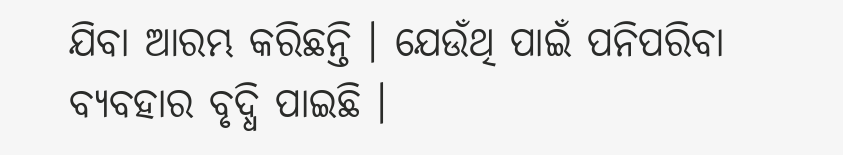ଯିବା ଆରମ୍ଭ କରିଛନ୍ତି । ଯେଉଁଥି ପାଇଁ ପନିପରିବା ବ୍ୟବହାର ବୃଦ୍ଧି ପାଇଛି ।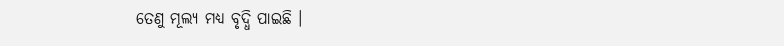ତେଣୁ ମୂଲ୍ୟ ମଧ୍ୟ ବୃଦ୍ଧି ପାଇଛି ।